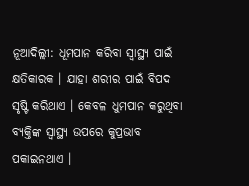ନୂଆଦିଲ୍ଲୀ: ଧୂମପାନ କରିବା ସ୍ୱାସ୍ଥ୍ୟ ପାଇଁ କ୍ଷତିକାରକ । ଯାହା ଶରୀର ପାଇଁ ବିପଦ ସୃଷ୍ଟି କରିଥାଏ । କେବଳ ଧୁମପାନ କରୁଥିବା ବ୍ୟକ୍ତିଙ୍କ ସ୍ୱାସ୍ଥ୍ୟ ଉପରେ କୁପ୍ରଭାବ ପକାଇନଥାଏ ।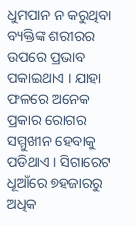ଧୁମପାନ ନ କରୁଥିବା ବ୍ୟକ୍ତିଙ୍କ ଶରୀରର ଉପରେ ପ୍ରଭାବ ପକାଇଥାଏ । ଯାହା ଫଳରେ ଅନେକ ପ୍ରକାର ରୋଗର ସମ୍ମୁଖୀନ ହେବାକୁ ପଡିଥାଏ । ସିଗାରେଟ ଧୂଆଁରେ ୭ହଜାରରୁ ଅଧିକ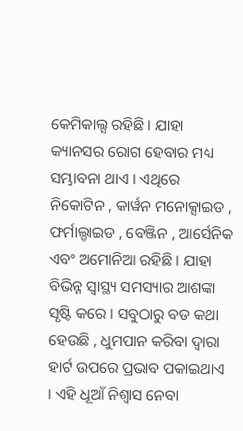କେମିକାଲ୍ସ ରହିଛି । ଯାହା କ୍ୟାନସର ରୋଗ ହେବାର ମଧ୍ୟ ସମ୍ଭାବନା ଥାଏ । ଏଥିରେ ନିକୋଟିନ , କାର୍ୱନ ମନୋକ୍ସାଇଡ , ଫର୍ମାଲ୍ଡାଇଡ , ବେଞ୍ଜିନ , ଆର୍ସେନିକ ଏବଂ ଅମୋନିଆ ରହିଛି । ଯାହା ବିଭିନ୍ନ ସ୍ୱାସ୍ଥ୍ୟ ସମସ୍ୟାର ଆଶଙ୍କା ସୃଷ୍ଟି କରେ । ସବୁଠାରୁ ବଡ କଥା ହେଉଛି , ଧୁମପାନ କରିବା ଦ୍ୱାରା ହାର୍ଟ ଉପରେ ପ୍ରଭାବ ପକାଇଥାଏ । ଏହି ଧୂଆଁ ନିଶ୍ୱାସ ନେବା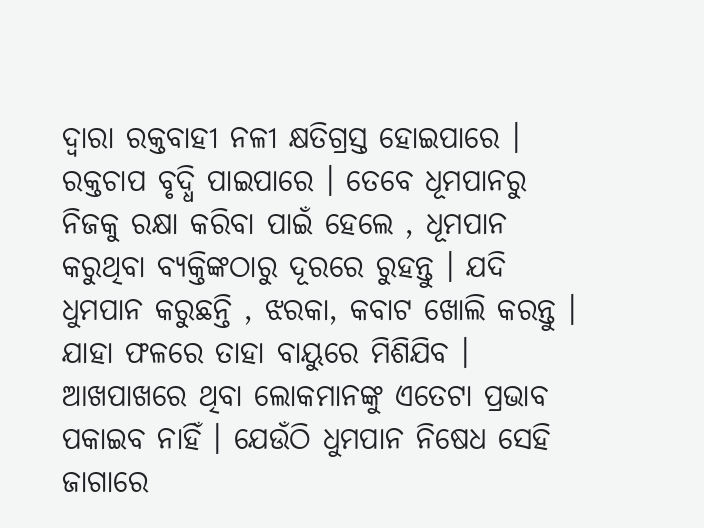ଦ୍ୱାରା ରକ୍ତବାହୀ ନଳୀ କ୍ଷତିଗ୍ରସ୍ତ ହୋଇପାରେ । ରକ୍ତଚାପ ବୃଦ୍ଧି ପାଇପାରେ । ତେବେ ଧୂମପାନରୁ ନିଜକୁ ରକ୍ଷା କରିବା ପାଇଁ ହେଲେ , ଧୂମପାନ କରୁଥିବା ବ୍ୟକ୍ତିଙ୍କଠାରୁ ଦୂରରେ ରୁହନ୍ତୁ । ଯଦି ଧୁମପାନ କରୁଛନ୍ତି , ଝରକା, କବାଟ ଖୋଲି କରନ୍ତୁ । ଯାହା ଫଳରେ ତାହା ବାୟୁରେ ମିଶିଯିବ । ଆଖପାଖରେ ଥିବା ଲୋକମାନଙ୍କୁ ଏତେଟା ପ୍ରଭାବ ପକାଇବ ନାହିଁ । ଯେଉଁଠି ଧୁମପାନ ନିଷେଧ ସେହି ଜାଗାରେ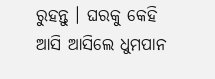ରୁହନ୍ତୁ । ଘରକୁ କେହି ଆସି ଆସିଲେ ଧୁମପାନ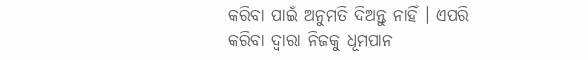କରିବା ପାଇଁ ଅନୁମତି ଦିଅନ୍ତୁ ନାହିଁ । ଏପରି କରିବା ଦ୍ୱାରା ନିଜକୁ ଧୂମପାନ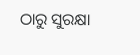ଠାରୁ ସୁରକ୍ଷା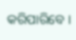କରିପାରିବେ ।